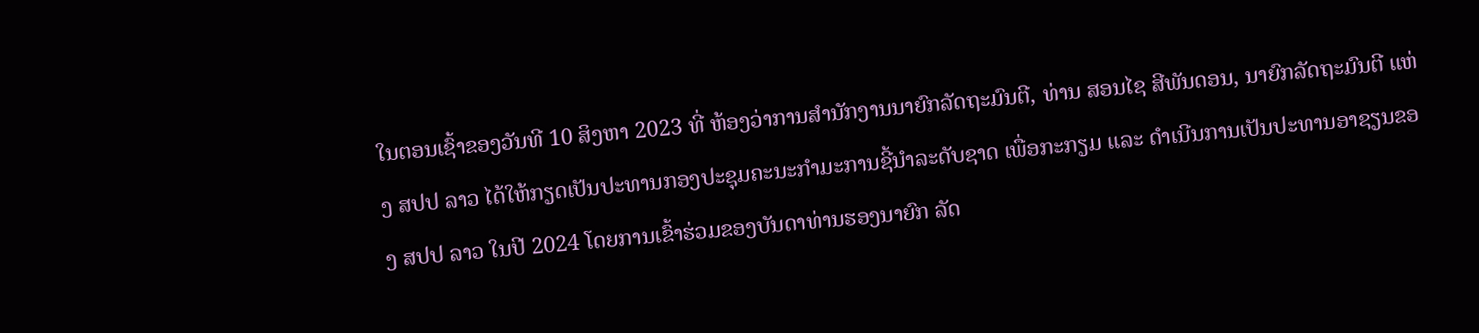ໃນຕອນເຊົ້າຂອງວັນທີ 10 ສິງຫາ 2023 ທີ່ ຫ້ອງວ່າການສຳນັກງານນາຍົກລັດຖະມົນຕີ, ທ່ານ ສອນໄຊ ສີພັນດອນ, ນາຍົກລັດຖະມົນຕີ ແຫ່ງ ສປປ ລາວ ໄດ້ໃຫ້ກຽດເປັນປະທານກອງປະຊຸມຄະນະກຳມະການຊີ້ນຳລະດັບຊາດ ເພື່ອກະກຽມ ແລະ ດໍາເນີນການເປັນປະທານອາຊຽນຂອງ ສປປ ລາວ ໃນປີ 2024 ໂດຍການເຂົ້າຮ່ວມຂອງບັນດາທ່ານຮອງນາຍົກ ລັດ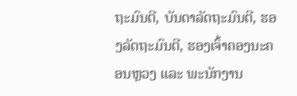ຖະມົນຕີ, ບັນດາລັດຖະມົນຕີ, ຮອງລັດຖະມົນຕີ, ຮອງເຈົ້າຄອງນະຄອນຫຼວງ ແລະ ພະນັກງານ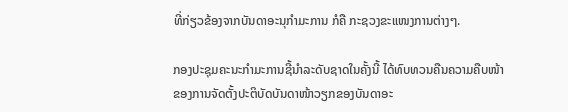ທີ່ກ່ຽວຂ້ອງຈາກບັນດາອະນຸກໍາມະການ ກໍຄື ກະຊວງຂະແໜງການຕ່າງໆ.

ກອງປະຊຸມຄະນະກຳມະການຊີ້ນຳລະດັບຊາດໃນຄັ້ງນີ້ ໄດ້ທົບທວນຄືນຄວາມຄືບໜ້າຂອງການຈັດຕັ້ງປະຕິບັດບັນດາໜ້າວຽກຂອງບັນດາອະ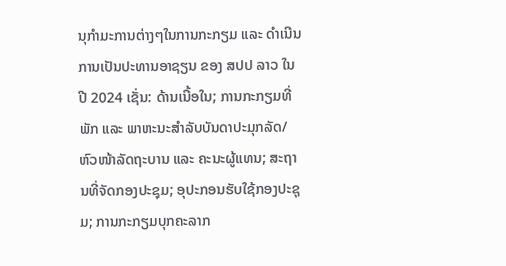ນຸກໍາມະການຕ່າງໆໃນການກະກຽມ ແລະ ດຳເນີນການເປັນປະທານອາຊຽນ ຂອງ ສປປ ລາວ ໃນປີ 2024 ເຊັ່ນ: ດ້ານເນື້ອໃນ; ການກະກຽມທີ່ພັກ ແລະ ພາຫະນະສຳລັບບັນດາປະມຸກລັດ/ຫົວໜ້າລັດຖະບານ ແລະ ຄະນະຜູ້ແທນ; ສະຖານທີ່ຈັດກອງປະຊຸມ; ອຸປະກອນຮັບໃຊ້ກອງປະຊຸມ; ການກະກຽມບຸກຄະລາກ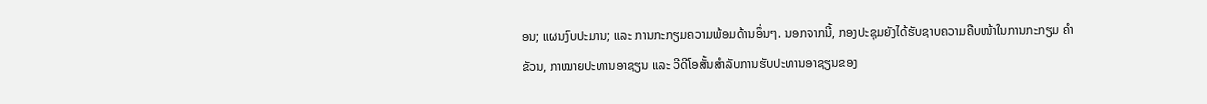ອນ; ແຜນງົບປະມານ; ແລະ ການກະກຽມຄວາມພ້ອມດ້ານອຶ່ນໆ. ນອກຈາກນີ້, ກອງປະຊຸມຍັງໄດ້ຮັບຊາບຄວາມຄືບໜ້າໃນການກະກຽມ ຄຳຂັວນ, ກາໝາຍປະທານອາຊຽນ ແລະ ວີດີໂອສັ້ນສຳລັບການຮັບປະທານອາຊຽນຂອງ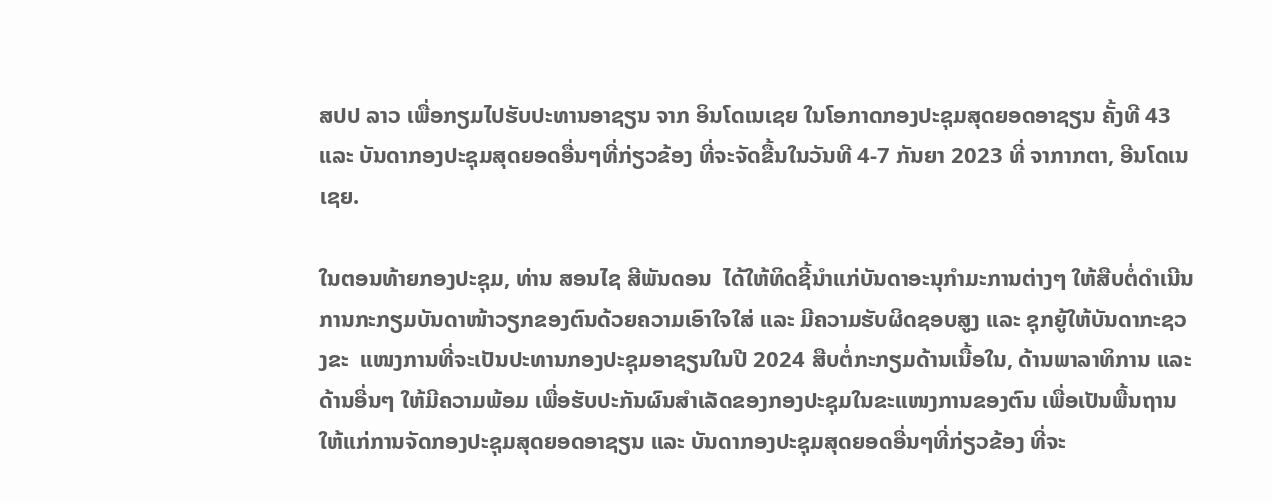ສປປ ລາວ ເພື່ອກຽມໄປຮັບປະທານອາຊຽນ ຈາກ ອິນໂດເນເຊຍ ໃນໂອກາດກອງປະຊຸມສຸດຍອດອາຊຽນ ຄັ້ງທີ 43 ແລະ ບັນດາກອງປະຊຸມສຸດຍອດອື່ນໆທີ່ກ່ຽວຂ້ອງ ທີ່ຈະຈັດຂື້ນໃນວັນທີ 4-7 ກັນຍາ 2023 ທີ່ ຈາກາກຕາ, ອີນໂດເນເຊຍ.

ໃນຕອນທ້າຍກອງປະຊຸມ, ທ່ານ ສອນໄຊ ສີພັນດອນ  ໄດ້ໃຫ້ທິດຊີ້ນຳແກ່ບັນດາອະນຸກຳມະການຕ່າງໆ ໃຫ້ສືບຕໍ່ດຳເນີນການກະກຽມບັນດາໜ້າວຽກຂອງຕົນດ້ວຍຄວາມເອົາໃຈໃສ່ ແລະ ມີຄວາມຮັບຜິດຊອບສູງ ແລະ ຊຸກຍູ້ໃຫ້ບັນດາກະຊວງຂະ  ແໜງການທີ່ຈະເປັນປະທານກອງປະຊຸມອາຊຽນໃນປີ 2024 ສືບຕໍ່ກະກຽມດ້ານເນື້ອໃນ, ດ້ານພາລາທິການ ແລະ ດ້ານອື່ນໆ ໃຫ້ມີຄວາມພ້ອມ ເພື່ອຮັບປະກັນຜົນສຳເລັດຂອງກອງປະຊຸມໃນຂະແໜງການຂອງຕົນ ເພື່ອເປັນພື້ນຖານໃຫ້ແກ່ການຈັດກອງປະຊຸມສຸດຍອດອາຊຽນ ແລະ ບັນດາກອງປະຊຸມສຸດຍອດອື່ນໆທີ່ກ່ຽວຂ້ອງ ທີ່ຈະ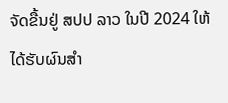ຈັດຂື້ນຢູ່ ສປປ ລາວ ໃນປີ 2024 ໃຫ້ໄດ້ຮັບຜົນສຳ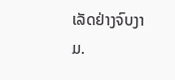ເລັດຢ່າງຈົບງາມ.